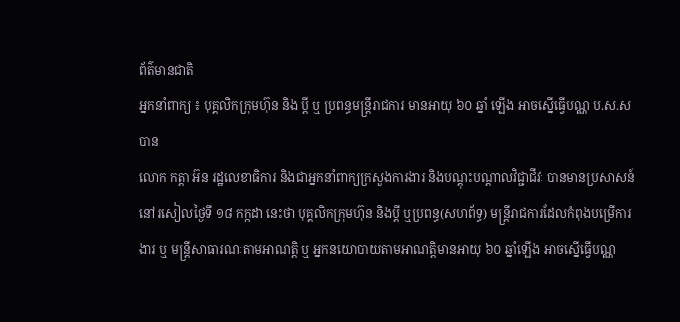ព័ត៌មានជាតិ
អ្នកនាំពាក្យ ៖ បុគ្គលិកក្រុមហ៊ុន និង ប្តី ឬ ប្រពន្ធមន្ត្រីរាជការ មានអាយុ ៦០ ឆ្នាំ ឡើង អាចស្នើធ្វើបណ្ណ ប.ស.ស បាន
លោក កត្តា អ៊ន រដ្ឋលេខាធិការ និងជាអ្នកនាំពាក្យក្រសួងការងារ និងបណ្តុះបណ្តាលវិជ្ជាជីវៈ បានមានប្រសាសន៍នៅរសៀលថ្ងៃទី ១៨ កក្កដា នេះថា បុគ្គលិកក្រុមហ៊ុន និងប្តី ឬប្រពន្ធ(សហព័ទ្ធ) មន្ត្រីរាជការដែលកំពុងបម្រើការងារ ឬ មន្ត្រីសាធារណៈតាមអាណត្តិ ឬ អ្នកនយោបាយតាមអាណត្តិមានអាយុ ៦០ ឆ្នាំឡើង អាចស្នើធ្វើបណ្ណ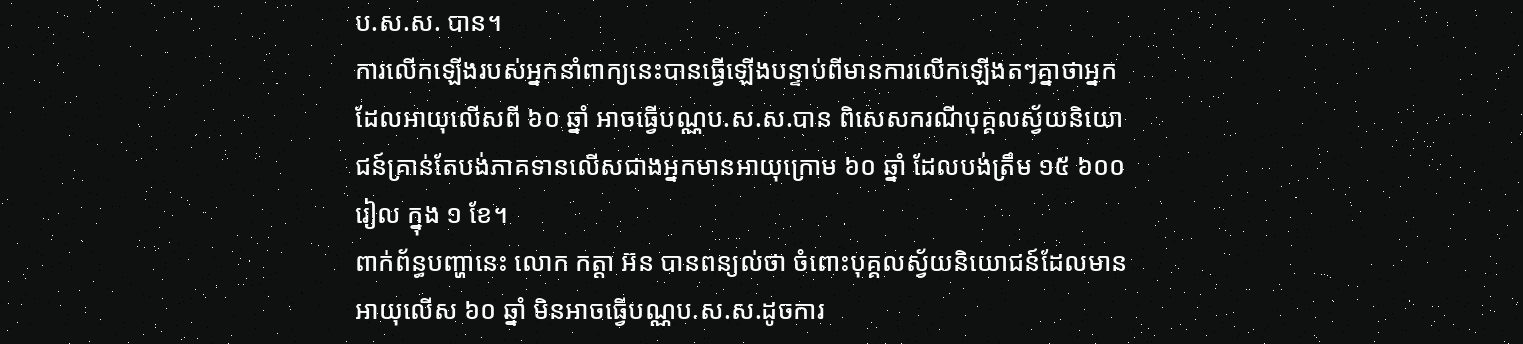ប.ស.ស. បាន។
ការលើកឡើងរបស់អ្នកនាំពាក្យនេះបានធ្វើឡើងបន្ទាប់ពីមានការលើកឡើងតៗគ្នាថាអ្នកដែលអាយុលើសពី ៦០ ឆ្នាំ អាចធ្វើបណ្ណប.ស.ស.បាន ពិសេសករណីបុគ្គលស្វ័យនិយោជន៍គ្រាន់តែបង់ភាគទានលើសជាងអ្នកមានអាយុក្រោម ៦០ ឆ្នាំ ដែលបង់ត្រឹម ១៥ ៦០០ រៀល ក្នុង ១ ខែ។
ពាក់ព័ន្ធបញ្ហានេះ លោក កត្តា អ៊ន បានពន្យល់ថា ចំពោះបុគ្គលស្វ័យនិយោជន៍ដែលមានអាយុលើស ៦០ ឆ្នាំ មិនអាចធ្វើបណ្ណប.ស.ស.ដូចការ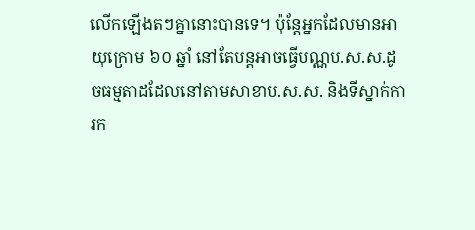លើកឡើងតៗគ្នានោះបានទេ។ ប៉ុន្តែអ្នកដែលមានអាយុក្រោម ៦០ ឆ្នាំ នៅតែបន្តអាចធ្វើបណ្ណប.ស.ស.ដូចធម្មតាដដែលនៅតាមសាខាប.ស.ស. និងទីស្នាក់ការក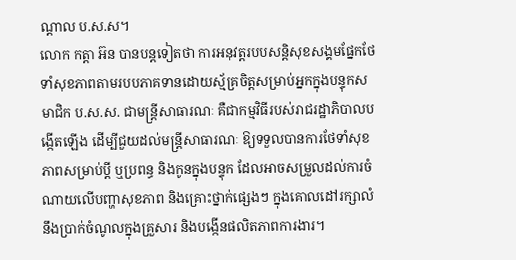ណ្តាល ប.ស.ស។
លោក កត្តា អ៊ន បានបន្តទៀតថា ការអនុវត្តរបបសន្តិសុខសង្គមផ្នែកថែទាំសុខភាពតាមរបបភាគទានដោយស្ម័គ្រចិត្តសម្រាប់អ្នកក្នុងបន្ទុកសមាជិក ប.ស.ស. ជាមន្ត្រីសាធារណៈ គឺជាកម្មវិធីរបស់រាជរដ្ឋាភិបាលបង្កើតឡើង ដើម្បីជួយដល់មន្ត្រីសាធារណៈ ឱ្យទទួលបានការថែទាំសុខភាពសម្រាប់ប្តី ឬប្រពន្ធ និងកូនក្នុងបន្ទុក ដែលអាចសម្រួលដល់ការចំណាយលើបញ្ហាសុខភាព និងគ្រោះថ្នាក់ផ្សេងៗ ក្នុងគោលដៅរក្សាលំនឹងប្រាក់ចំណូលក្នុងគ្រួសារ និងបង្កើនផលិតភាពការងារ។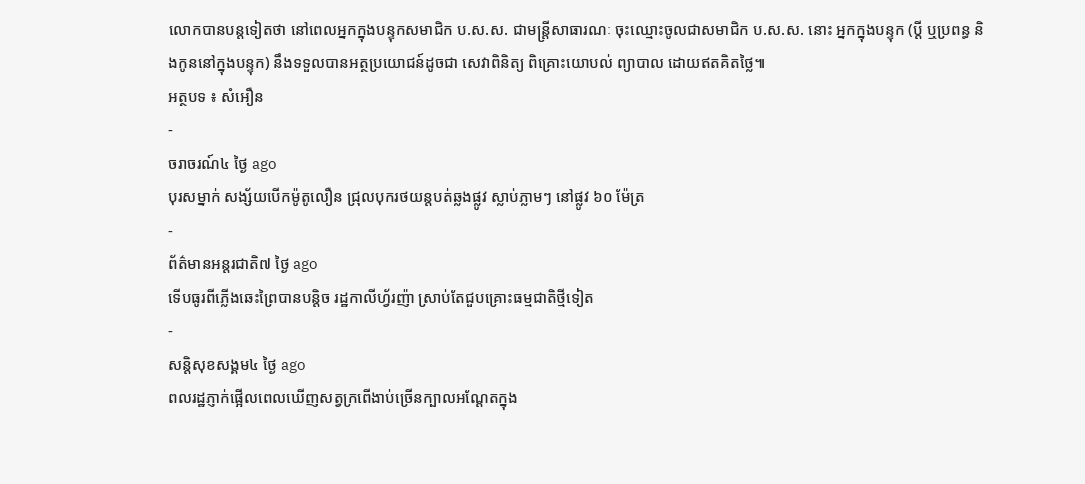លោកបានបន្តទៀតថា នៅពេលអ្នកក្នុងបន្ទុកសមាជិក ប.ស.ស. ជាមន្ត្រីសាធារណៈ ចុះឈ្មោះចូលជាសមាជិក ប.ស.ស. នោះ អ្នកក្នុងបន្ទុក (ប្តី ឬប្រពន្ធ និងកូននៅក្នុងបន្ទុក) នឹងទទួលបានអត្ថប្រយោជន៍ដូចជា សេវាពិនិត្យ ពិគ្រោះយោបល់ ព្យាបាល ដោយឥតគិតថ្លៃ៕
អត្ថបទ ៖ សំអឿន
-
ចរាចរណ៍៤ ថ្ងៃ ago
បុរសម្នាក់ សង្ស័យបើកម៉ូតូលឿន ជ្រុលបុករថយន្តបត់ឆ្លងផ្លូវ ស្លាប់ភ្លាមៗ នៅផ្លូវ ៦០ ម៉ែត្រ
-
ព័ត៌មានអន្ដរជាតិ៧ ថ្ងៃ ago
ទើបធូរពីភ្លើងឆេះព្រៃបានបន្តិច រដ្ឋកាលីហ្វ័រញ៉ា ស្រាប់តែជួបគ្រោះធម្មជាតិថ្មីទៀត
-
សន្តិសុខសង្គម៤ ថ្ងៃ ago
ពលរដ្ឋភ្ញាក់ផ្អើលពេលឃើញសត្វក្រពើងាប់ច្រើនក្បាលអណ្ដែតក្នុង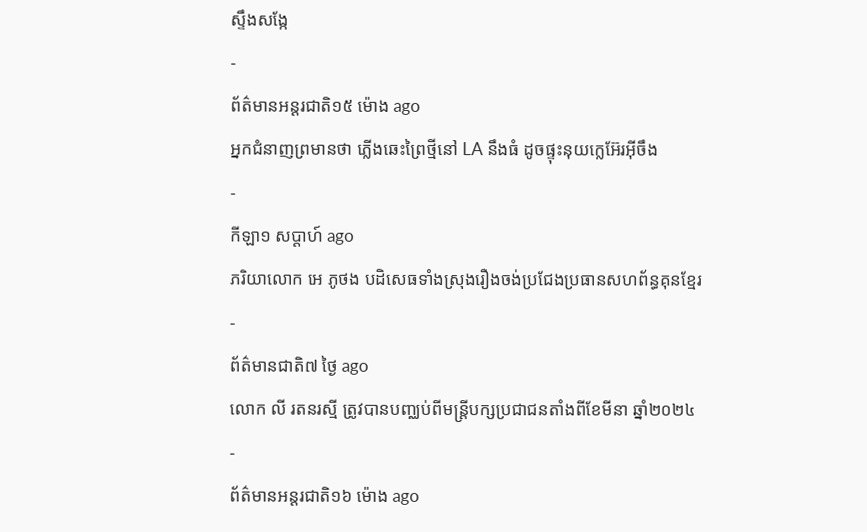ស្ទឹងសង្កែ
-
ព័ត៌មានអន្ដរជាតិ១៥ ម៉ោង ago
អ្នកជំនាញព្រមានថា ភ្លើងឆេះព្រៃថ្មីនៅ LA នឹងធំ ដូចផ្ទុះនុយក្លេអ៊ែរអ៊ីចឹង
-
កីឡា១ សប្តាហ៍ ago
ភរិយាលោក អេ ភូថង បដិសេធទាំងស្រុងរឿងចង់ប្រជែងប្រធានសហព័ន្ធគុនខ្មែរ
-
ព័ត៌មានជាតិ៧ ថ្ងៃ ago
លោក លី រតនរស្មី ត្រូវបានបញ្ឈប់ពីមន្ត្រីបក្សប្រជាជនតាំងពីខែមីនា ឆ្នាំ២០២៤
-
ព័ត៌មានអន្ដរជាតិ១៦ ម៉ោង ago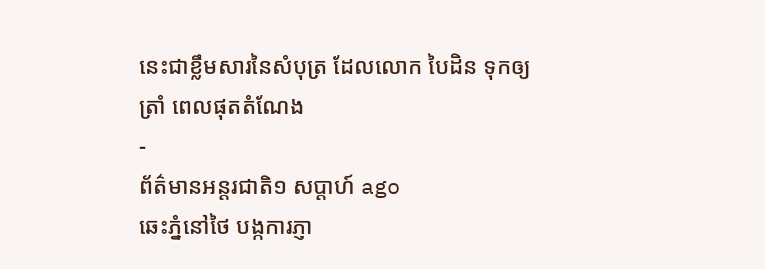នេះជាខ្លឹមសារនៃសំបុត្រ ដែលលោក បៃដិន ទុកឲ្យ ត្រាំ ពេលផុតតំណែង
-
ព័ត៌មានអន្ដរជាតិ១ សប្តាហ៍ ago
ឆេះភ្នំនៅថៃ បង្កការភ្ញា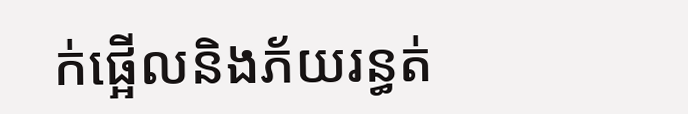ក់ផ្អើលនិងភ័យរន្ធត់